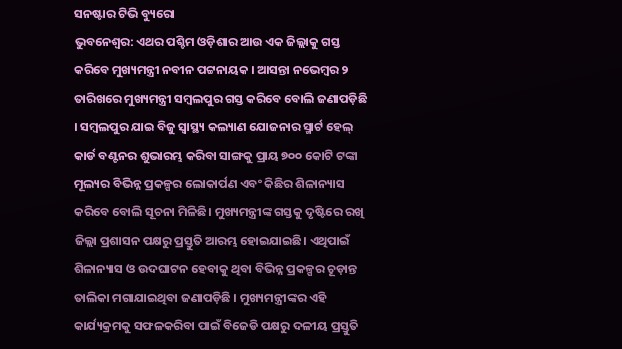ସନଷ୍ଟାର ଟିଭି ବ୍ୟୁରୋ
ଭୁବନେଶ୍ବର: ଏଥର ପଶ୍ଚିମ ଓଡ଼ିଶାର ଆଉ ଏକ ଜିଲ୍ଲାକୁ ଗସ୍ତ କରିବେ ମୁଖ୍ୟମନ୍ତ୍ରୀ ନବୀନ ପଟ୍ଟନାୟକ । ଆସନ୍ତା ନଭେମ୍ବର ୨ ତାରିଖରେ ମୁଖ୍ୟମନ୍ତ୍ରୀ ସମ୍ବଲପୁର ଗସ୍ତ କରିବେ ବୋଲି ଜଣାପଡ଼ିଛି । ସମ୍ବଲପୁର ଯାଇ ବିଜୁ ସ୍ଵାସ୍ଥ୍ୟ କଲ୍ୟାଣ ଯୋଜନାର ସ୍ମାର୍ଟ ହେଲ୍ କାର୍ଡ ବଣ୍ଟନର ଶୁଭାରମ୍ଭ କରିବା ସାଙ୍ଗକୁ ପ୍ରାୟ ୭୦୦ କୋଟି ଟଙ୍କା ମୂଲ୍ୟର ବିଭିନ୍ନ ପ୍ରକଳ୍ପର ଲୋକାର୍ପଣ ଏବଂ କିଛିର ଶିଳାନ୍ୟାସ କରିବେ ବୋଲି ସୂଚନା ମିଳିଛି। ମୁଖ୍ୟମନ୍ତ୍ରୀଙ୍କ ଗସ୍ତକୁ ଦୃଷ୍ଟିରେ ରଖି ଜିଲ୍ଲା ପ୍ରଶାସନ ପକ୍ଷରୁ ପ୍ରସ୍ତୁତି ଆରମ୍ଭ ହୋଇଯାଇଛି। ଏଥିପାଇଁ ଶିଳାନ୍ୟାସ ଓ ଉଦଘାଟନ ହେବାକୁ ଥିବା ବିଭିନ୍ନ ପ୍ରକଳ୍ପର ଚୂଡ଼ାନ୍ତ ତାଲିକା ମଗାଯାଇଥିବା ଜଣାପଡ଼ିଛି । ମୁଖ୍ୟମନ୍ତ୍ରୀଙ୍କର ଏହି କାର୍ଯ୍ୟକ୍ରମକୁ ସଫଳକରିବା ପାଇଁ ବିଜେଡି ପକ୍ଷରୁ ଦଳୀୟ ପ୍ରସ୍ତୁତି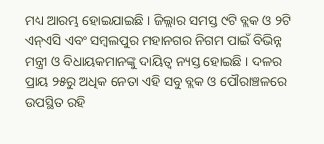ମଧ୍ୟ ଆରମ୍ଭ ହୋଇଯାଇଛି । ଜିଲ୍ଲାର ସମସ୍ତ ୯ଟି ବ୍ଲକ ଓ ୨ଟି ଏନ୍ଏସି ଏବଂ ସମ୍ବଲପୁର ମହାନଗର ନିଗମ ପାଇଁ ବିଭିନ୍ନ ମନ୍ତ୍ରୀ ଓ ବିଧାୟକମାନଙ୍କୁ ଦାୟିତ୍ଵ ନ୍ୟସ୍ତ ହୋଇଛି । ଦଳର ପ୍ରାୟ ୨୫ରୁ ଅଧିକ ନେତା ଏହି ସବୁ ବ୍ଲକ ଓ ପୌରାଞ୍ଚଳରେ ଉପସ୍ଥିତ ରହି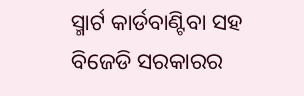ସ୍ମାର୍ଟ କାର୍ଡବାଣ୍ଟିବା ସହ ବିଜେଡି ସରକାରର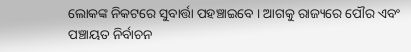ଲୋକଙ୍କ ନିକଟରେ ସୁବାର୍ତ୍ତା ପହଞ୍ଚାଇବେ । ଆଗକୁ ରାଜ୍ୟରେ ପୌର ଏବଂ ପଞ୍ଚାୟତ ନିର୍ବାଚନ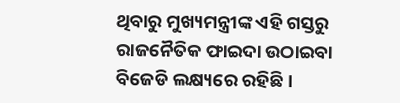ଥିବାରୁ ମୁଖ୍ୟମନ୍ତ୍ରୀଙ୍କ ଏହି ଗସ୍ତରୁ ରାଜନୈତିକ ଫାଇଦା ଉଠାଇବା ବିଜେଡି ଲକ୍ଷ୍ୟରେ ରହିଛି ।